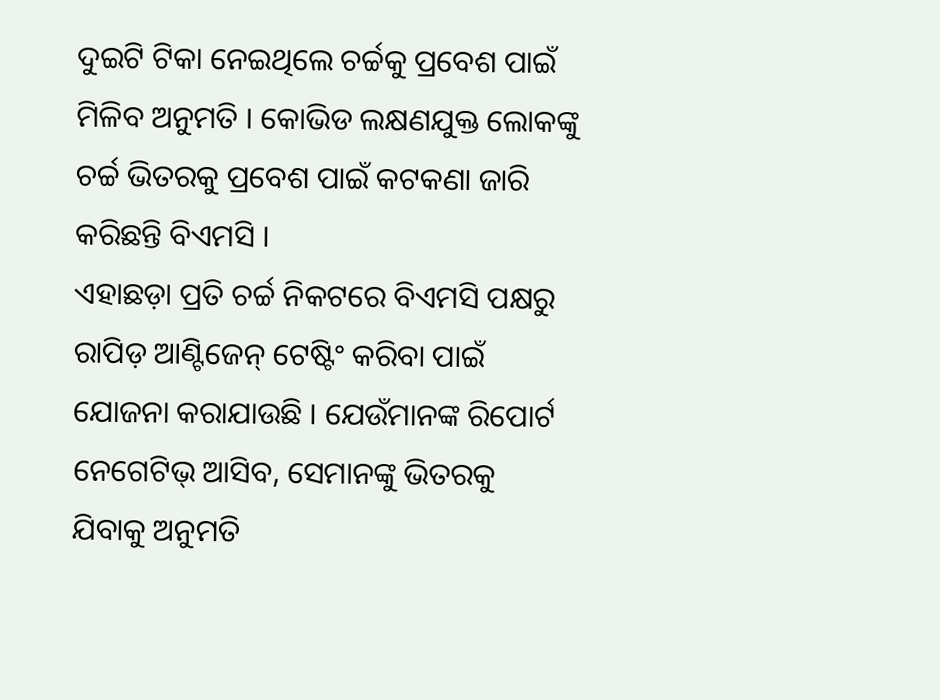ଦୁଇଟି ଟିକା ନେଇଥିଲେ ଚର୍ଚ୍ଚକୁ ପ୍ରବେଶ ପାଇଁ ମିଳିବ ଅନୁମତି । କୋଭିଡ ଲକ୍ଷଣଯୁକ୍ତ ଲୋକଙ୍କୁ ଚର୍ଚ୍ଚ ଭିତରକୁ ପ୍ରବେଶ ପାଇଁ କଟକଣା ଜାରି କରିଛନ୍ତି ବିଏମସି ।
ଏହାଛଡ଼ା ପ୍ରତି ଚର୍ଚ୍ଚ ନିକଟରେ ବିଏମସି ପକ୍ଷରୁ ରାପିଡ଼ ଆଣ୍ଟିଜେନ୍ ଟେଷ୍ଟିଂ କରିବା ପାଇଁ ଯୋଜନା କରାଯାଉଛି । ଯେଉଁମାନଙ୍କ ରିପୋର୍ଟ ନେଗେଟିଭ୍ ଆସିବ, ସେମାନଙ୍କୁ ଭିତରକୁ ଯିବାକୁ ଅନୁମତି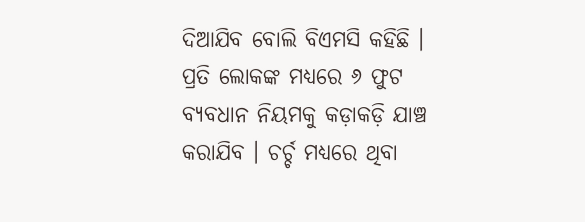ଦିଆଯିବ ବୋଲି ବିଏମସି କହିଛି । ପ୍ରତି ଲୋକଙ୍କ ମଧ୍ୟରେ ୬ ଫୁଟ ବ୍ୟବଧାନ ନିୟମକୁ କଡ଼ାକଡ଼ି ଯାଞ୍ଚ କରାଯିବ । ଚର୍ଚ୍ଚ ମଧ୍ୟରେ ଥିବା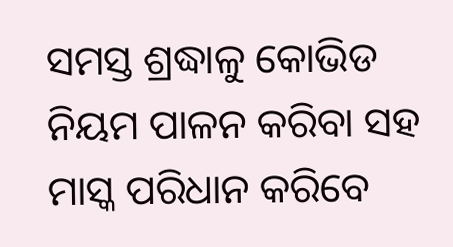ସମସ୍ତ ଶ୍ରଦ୍ଧାଳୁ କୋଭିଡ ନିୟମ ପାଳନ କରିବା ସହ ମାସ୍କ ପରିଧାନ କରିବେ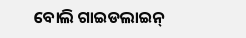ବୋଲି ଗାଇଡଲାଇନ୍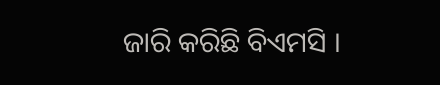ଜାରି କରିଛି ବିଏମସି ।